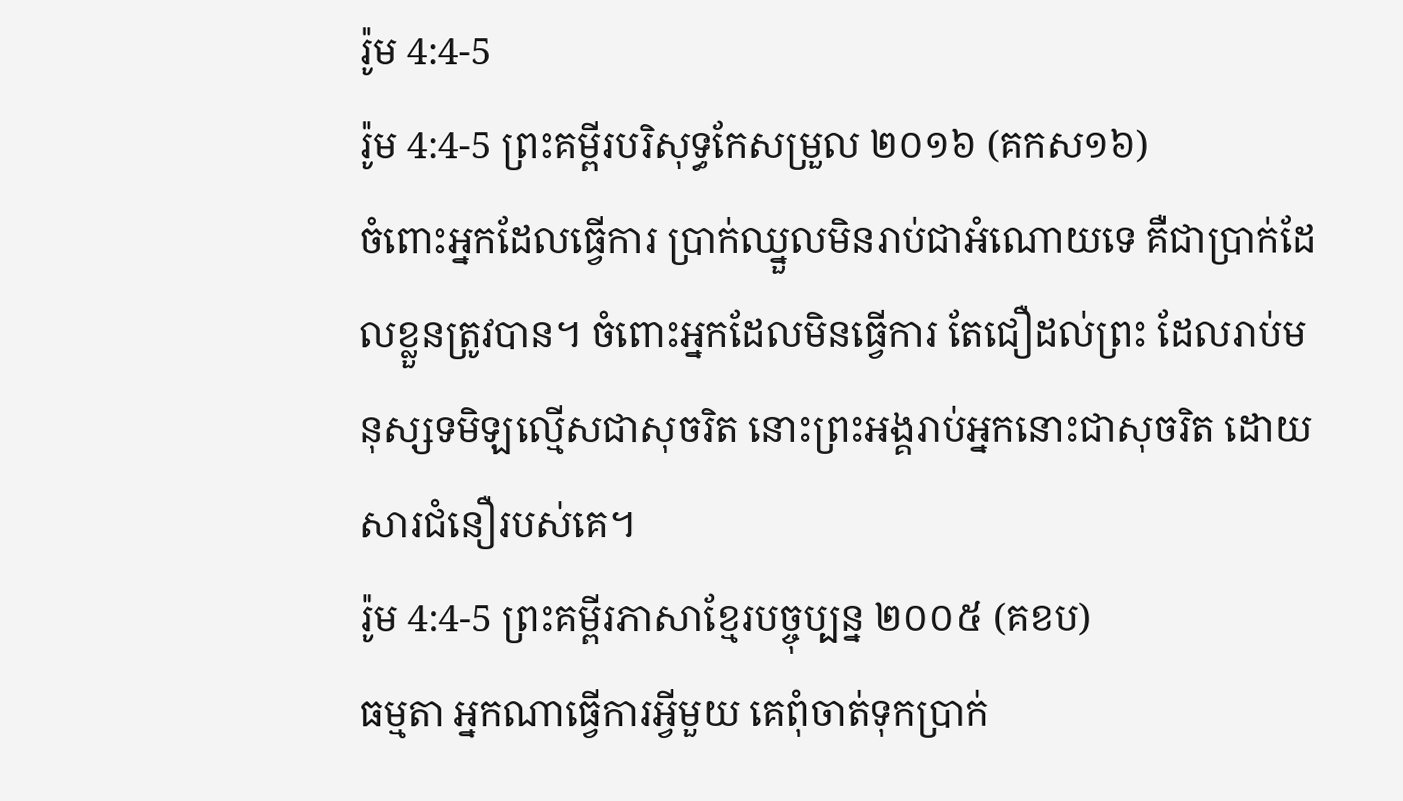រ៉ូម 4:4-5
រ៉ូម 4:4-5 ព្រះគម្ពីរបរិសុទ្ធកែសម្រួល ២០១៦ (គកស១៦)
ចំពោះអ្នកដែលធ្វើការ ប្រាក់ឈ្នួលមិនរាប់ជាអំណោយទេ គឺជាប្រាក់ដែលខ្លួនត្រូវបាន។ ចំពោះអ្នកដែលមិនធ្វើការ តែជឿដល់ព្រះ ដែលរាប់មនុស្សទមិឡល្មើសជាសុចរិត នោះព្រះអង្គរាប់អ្នកនោះជាសុចរិត ដោយសារជំនឿរបស់គេ។
រ៉ូម 4:4-5 ព្រះគម្ពីរភាសាខ្មែរបច្ចុប្បន្ន ២០០៥ (គខប)
ធម្មតា អ្នកណាធ្វើការអ្វីមួយ គេពុំចាត់ទុកប្រាក់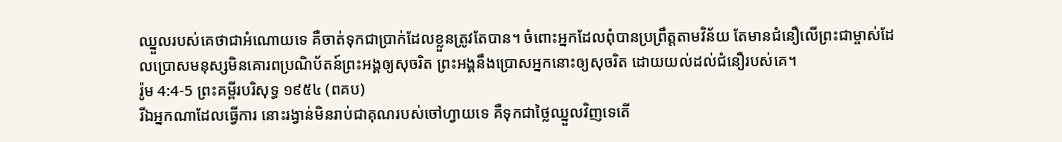ឈ្នួលរបស់គេថាជាអំណោយទេ គឺចាត់ទុកជាប្រាក់ដែលខ្លួនត្រូវតែបាន។ ចំពោះអ្នកដែលពុំបានប្រព្រឹត្តតាមវិន័យ តែមានជំនឿលើព្រះជាម្ចាស់ដែលប្រោសមនុស្សមិនគោរពប្រណិប័តន៍ព្រះអង្គឲ្យសុចរិត ព្រះអង្គនឹងប្រោសអ្នកនោះឲ្យសុចរិត ដោយយល់ដល់ជំនឿរបស់គេ។
រ៉ូម 4:4-5 ព្រះគម្ពីរបរិសុទ្ធ ១៩៥៤ (ពគប)
រីឯអ្នកណាដែលធ្វើការ នោះរង្វាន់មិនរាប់ជាគុណរបស់ចៅហ្វាយទេ គឺទុកជាថ្លៃឈ្នួលវិញទេតើ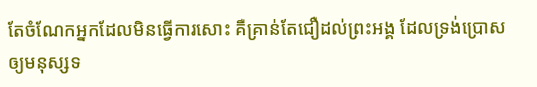តែចំណែកអ្នកដែលមិនធ្វើការសោះ គឺគ្រាន់តែជឿដល់ព្រះអង្គ ដែលទ្រង់ប្រោសឲ្យមនុស្សទ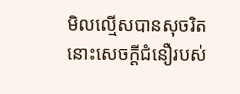មិលល្មើសបានសុចរិត នោះសេចក្ដីជំនឿរបស់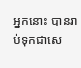អ្នកនោះ បានរាប់ទុកជាសេ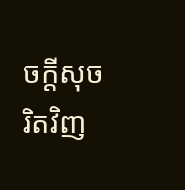ចក្ដីសុចរិតវិញ